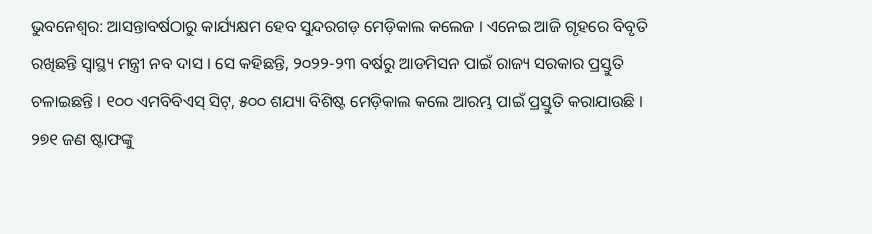ଭୁବନେଶ୍ୱର: ଆସନ୍ତାବର୍ଷଠାରୁ କାର୍ଯ୍ୟକ୍ଷମ ହେବ ସୁନ୍ଦରଗଡ଼ ମେଡ଼ିକାଲ କଲେଜ । ଏନେଇ ଆଜି ଗୃହରେ ବିବୃତି ରଖିଛନ୍ତି ସ୍ୱାସ୍ଥ୍ୟ ମନ୍ତ୍ରୀ ନବ ଦାସ । ସେ କହିଛନ୍ତି, ୨୦୨୨-୨୩ ବର୍ଷରୁ ଆଡମିସନ ପାଇଁ ରାଜ୍ୟ ସରକାର ପ୍ରସ୍ତୁତି ଚଳାଇଛନ୍ତି । ୧୦୦ ଏମବିବିଏସ୍ ସିଟ୍, ୫୦୦ ଶଯ୍ୟା ବିଶିଷ୍ଟ ମେଡ଼ିକାଲ କଲେ ଆରମ୍ଭ ପାଇଁ ପ୍ରସ୍ତୁତି କରାଯାଉଛି ।
୨୭୧ ଜଣ ଷ୍ଟାଫଙ୍କୁ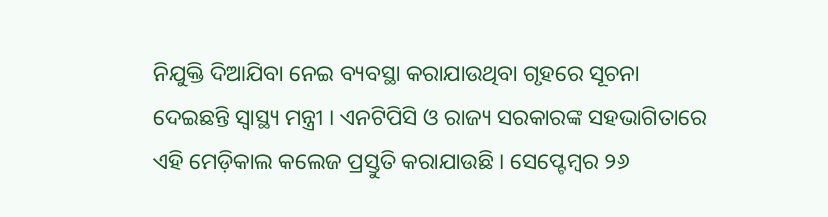ନିଯୁକ୍ତି ଦିଆଯିବା ନେଇ ବ୍ୟବସ୍ଥା କରାଯାଉଥିବା ଗୃହରେ ସୂଚନା ଦେଇଛନ୍ତି ସ୍ୱାସ୍ଥ୍ୟ ମନ୍ତ୍ରୀ । ଏନଟିପିସି ଓ ରାଜ୍ୟ ସରକାରଙ୍କ ସହଭାଗିତାରେ ଏହି ମେଡ଼ିକାଲ କଲେଜ ପ୍ରସ୍ତୁତି କରାଯାଉଛି । ସେପ୍ଟେମ୍ବର ୨୬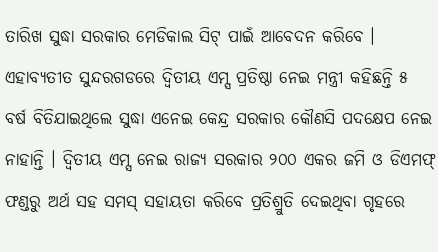ତାରିଖ ସୁଦ୍ଧା ସରକାର ମେଡିକାଲ ସିଟ୍ ପାଇଁ ଆବେଦନ କରିବେ ।
ଏହାବ୍ୟତୀତ ସୁନ୍ଦରଗଡରେ ଦ୍ୱିତୀୟ ଏମ୍ସ ପ୍ରତିଷ୍ଠା ନେଇ ମନ୍ତ୍ରୀ କହିଛନ୍ତି ୫ ବର୍ଷ ବିତିଯାଇଥିଲେ ସୁଦ୍ଧା ଏନେଇ କେନ୍ଦ୍ର ସରକାର କୌଣସି ପଦକ୍ଷେପ ନେଇ ନାହାନ୍ତି । ଦ୍ଵିତୀୟ ଏମ୍ସ ନେଇ ରାଜ୍ୟ ସରକାର ୨୦୦ ଏକର ଜମି ଓ ଡିଏମଫ୍ ଫଣ୍ଡରୁ ଅର୍ଥ ସହ ସମସ୍ ସହାୟତା କରିବେ ପ୍ରତିଶ୍ରୁତି ଦେଇଥିବା ଗୃହରେ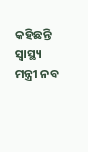କହିଛନ୍ତି ସ୍ୱାସ୍ଥ୍ୟ ମନ୍ତ୍ରୀ ନବ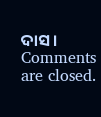ଦାସ ।
Comments are closed.